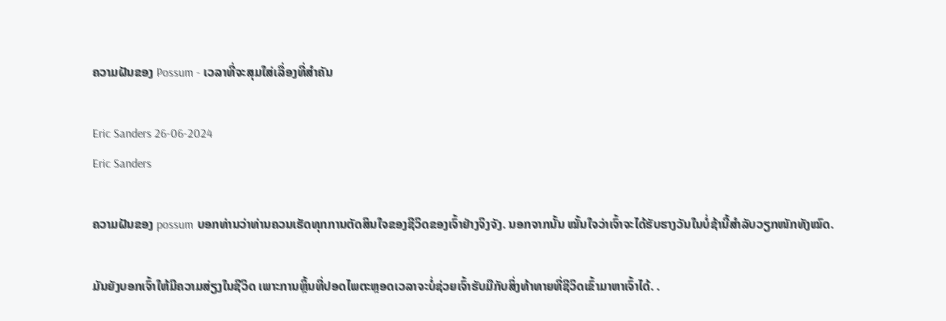ຄວາມຝັນຂອງ Possum - ເວລາທີ່ຈະສຸມໃສ່ເລື່ອງທີ່ສໍາຄັນ

Eric Sanders 26-06-2024
Eric Sanders

ຄວາມຝັນຂອງ possum ບອກທ່ານວ່າທ່ານຄວນເຮັດທຸກການຕັດສິນໃຈຂອງຊີວິດຂອງເຈົ້າຢ່າງຈິງຈັງ. ນອກຈາກນັ້ນ ໝັ້ນໃຈວ່າເຈົ້າຈະໄດ້ຮັບຮາງວັນໃນບໍ່ຊ້ານີ້ສຳລັບວຽກໜັກທັງໝົດ.

ມັນຍັງບອກເຈົ້າໃຫ້ມີຄວາມສ່ຽງໃນຊີວິດ ເພາະການຫຼິ້ນທີ່ປອດໄພຕະຫຼອດເວລາຈະບໍ່ຊ່ວຍເຈົ້າຮັບມືກັບສິ່ງທ້າທາຍທີ່ຊີວິດເຂົ້າມາຫາເຈົ້າໄດ້. .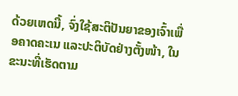ດ້ວຍເຫດນີ້, ຈົ່ງໃຊ້ສະຕິປັນຍາຂອງເຈົ້າເພື່ອຄາດຄະເນ ແລະປະຕິບັດຢ່າງຕັ້ງໜ້າ, ໃນຂະນະທີ່ເຮັດຕາມ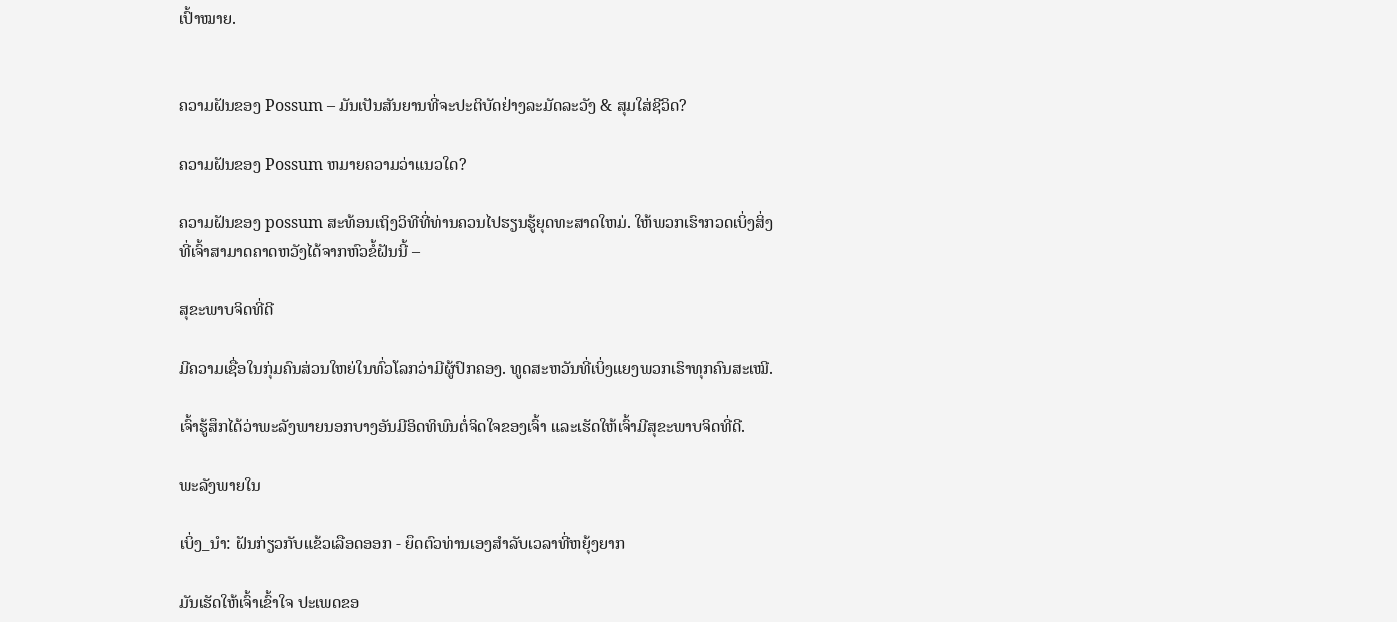ເປົ້າໝາຍ.


ຄວາມຝັນຂອງ Possum – ມັນເປັນສັນຍານທີ່ຈະປະຕິບັດຢ່າງລະມັດລະວັງ & ສຸມໃສ່ຊີວິດ?

ຄວາມຝັນຂອງ Possum ຫມາຍຄວາມວ່າແນວໃດ?

ຄວາມຝັນຂອງ possum ສະທ້ອນເຖິງວິທີທີ່ທ່ານຄວນໄປຮຽນຮູ້ຍຸດທະສາດໃຫມ່. ໃຫ້ພວກເຮົາກວດເບິ່ງສິ່ງທີ່ເຈົ້າສາມາດຄາດຫວັງໄດ້ຈາກຫົວຂໍ້ຝັນນີ້ –

ສຸຂະພາບຈິດທີ່ດີ

ມີຄວາມເຊື່ອໃນກຸ່ມຄົນສ່ວນໃຫຍ່ໃນທົ່ວໂລກວ່າມີຜູ້ປົກຄອງ. ທູດສະຫວັນທີ່ເບິ່ງແຍງພວກເຮົາທຸກຄົນສະເໝີ.

ເຈົ້າຮູ້ສຶກໄດ້ວ່າພະລັງພາຍນອກບາງອັນມີອິດທິພົນຕໍ່ຈິດໃຈຂອງເຈົ້າ ແລະເຮັດໃຫ້ເຈົ້າມີສຸຂະພາບຈິດທີ່ດີ.

ພະລັງພາຍໃນ

ເບິ່ງ_ນຳ: ຝັນກ່ຽວກັບແຂ້ວເລືອດອອກ - ຍຶດຕົວທ່ານເອງສໍາລັບເວລາທີ່ຫຍຸ້ງຍາກ

ມັນເຮັດໃຫ້ເຈົ້າເຂົ້າໃຈ ປະເພດຂອ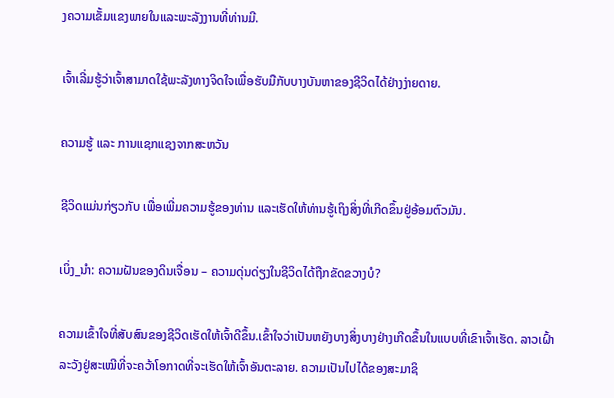ງຄວາມເຂັ້ມແຂງພາຍໃນແລະພະລັງງານທີ່ທ່ານມີ.

ເຈົ້າເລີ່ມຮູ້ວ່າເຈົ້າສາມາດໃຊ້ພະລັງທາງຈິດໃຈເພື່ອຮັບມືກັບບາງບັນຫາຂອງຊີວິດໄດ້ຢ່າງງ່າຍດາຍ.

ຄວາມຮູ້ ແລະ ການແຊກແຊງຈາກສະຫວັນ

ຊີວິດແມ່ນກ່ຽວກັບ ເພື່ອເພີ່ມຄວາມຮູ້ຂອງທ່ານ ແລະເຮັດໃຫ້ທ່ານຮູ້ເຖິງສິ່ງທີ່ເກີດຂຶ້ນຢູ່ອ້ອມຕົວມັນ.

ເບິ່ງ_ນຳ: ຄວາມຝັນຂອງດິນເຈື່ອນ – ຄວາມດຸ່ນດ່ຽງໃນຊີວິດໄດ້ຖືກຂັດຂວາງບໍ?

ຄວາມເຂົ້າໃຈທີ່ສັບສົນຂອງຊີວິດເຮັດໃຫ້ເຈົ້າດີຂຶ້ນ.ເຂົ້າໃຈວ່າເປັນຫຍັງບາງສິ່ງບາງຢ່າງເກີດຂຶ້ນໃນແບບທີ່ເຂົາເຈົ້າເຮັດ. ລາວເຝົ້າລະວັງຢູ່ສະເໝີທີ່ຈະຄວ້າໂອກາດທີ່ຈະເຮັດໃຫ້ເຈົ້າອັນຕະລາຍ. ຄວາມເປັນໄປໄດ້ຂອງສະມາຊິ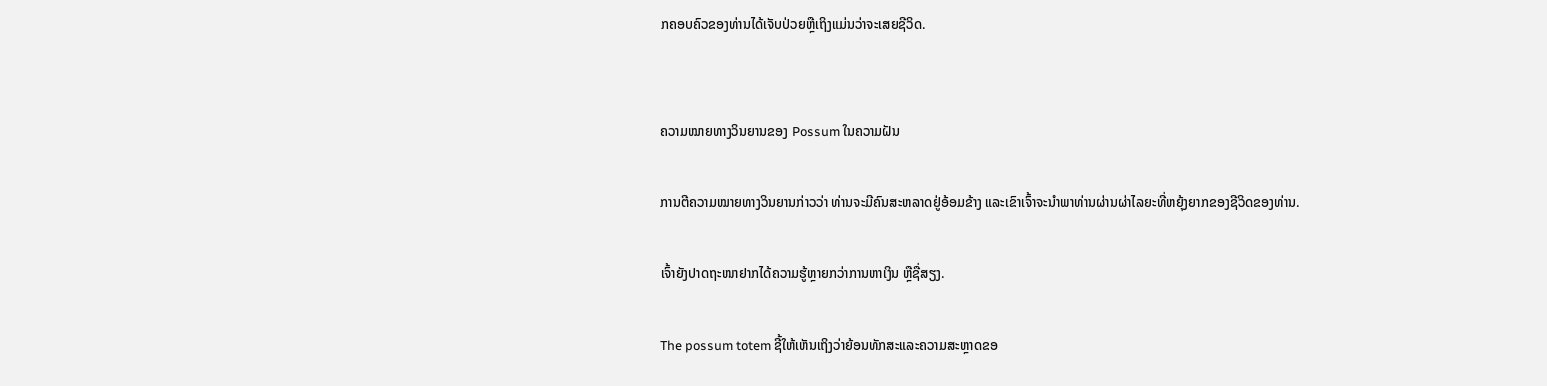ກຄອບຄົວຂອງທ່ານໄດ້ເຈັບປ່ວຍຫຼືເຖິງແມ່ນວ່າຈະເສຍຊີວິດ.


ຄວາມໝາຍທາງວິນຍານຂອງ Possum ໃນຄວາມຝັນ

ການຕີຄວາມໝາຍທາງວິນຍານກ່າວວ່າ ທ່ານຈະມີຄົນສະຫລາດຢູ່ອ້ອມຂ້າງ ແລະເຂົາເຈົ້າຈະນຳພາທ່ານຜ່ານຜ່າໄລຍະທີ່ຫຍຸ້ງຍາກຂອງຊີວິດຂອງທ່ານ.

ເຈົ້າຍັງປາດຖະໜາຢາກໄດ້ຄວາມຮູ້ຫຼາຍກວ່າການຫາເງິນ ຫຼືຊື່ສຽງ.

The possum totem ຊີ້ໃຫ້ເຫັນເຖິງວ່າຍ້ອນທັກສະແລະຄວາມສະຫຼາດຂອ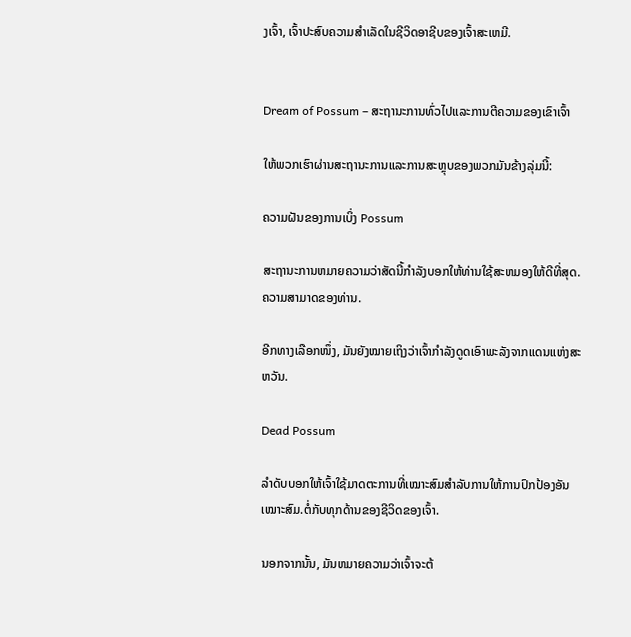ງເຈົ້າ, ເຈົ້າປະສົບຄວາມສໍາເລັດໃນຊີວິດອາຊີບຂອງເຈົ້າສະເຫມີ.


Dream of Possum – ສະຖານະການທົ່ວໄປແລະການຕີຄວາມຂອງເຂົາເຈົ້າ

ໃຫ້ພວກເຮົາຜ່ານສະຖານະການແລະການສະຫຼຸບຂອງພວກມັນຂ້າງລຸ່ມນີ້:

ຄວາມຝັນຂອງການເບິ່ງ Possum

ສະຖານະການຫມາຍຄວາມວ່າສັດນີ້ກໍາລັງບອກໃຫ້ທ່ານໃຊ້ສະຫມອງໃຫ້ດີທີ່ສຸດ. ຄວາມສາມາດຂອງທ່ານ.

ອີກທາງເລືອກໜຶ່ງ, ມັນຍັງໝາຍເຖິງວ່າເຈົ້າກຳລັງດູດເອົາພະລັງຈາກແດນແຫ່ງສະຫວັນ.

Dead Possum

ລຳດັບບອກໃຫ້ເຈົ້າໃຊ້ມາດຕະການທີ່ເໝາະສົມສຳລັບການໃຫ້ການປົກປ້ອງອັນເໝາະສົມ.ຕໍ່ກັບທຸກດ້ານຂອງຊີວິດຂອງເຈົ້າ.

ນອກຈາກນັ້ນ, ມັນຫມາຍຄວາມວ່າເຈົ້າຈະຕ້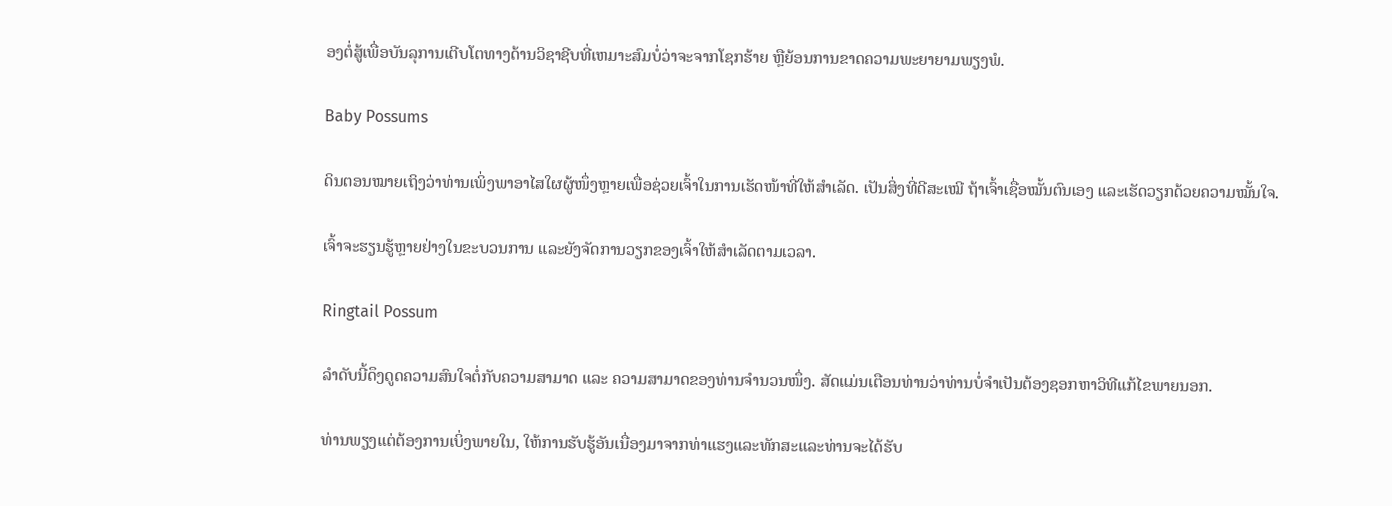ອງຕໍ່ສູ້ເພື່ອບັນລຸການເຕີບໂຕທາງດ້ານວິຊາຊີບທີ່ເຫມາະສົມບໍ່ວ່າຈະຈາກໂຊກຮ້າຍ ຫຼືຍ້ອນການຂາດຄວາມພະຍາຍາມພຽງພໍ.

Baby Possums

ດິນຕອນໝາຍເຖິງວ່າທ່ານເພິ່ງພາອາໄສໃຜຜູ້ໜຶ່ງຫຼາຍເພື່ອຊ່ວຍເຈົ້າໃນການເຮັດໜ້າທີ່ໃຫ້ສຳເລັດ. ເປັນສິ່ງທີ່ດີສະເໝີ ຖ້າເຈົ້າເຊື່ອໝັ້ນຕົນເອງ ແລະເຮັດວຽກດ້ວຍຄວາມໝັ້ນໃຈ.

ເຈົ້າຈະຮຽນຮູ້ຫຼາຍຢ່າງໃນຂະບວນການ ແລະຍັງຈັດການວຽກຂອງເຈົ້າໃຫ້ສຳເລັດຕາມເວລາ.

Ringtail Possum

ລຳດັບນີ້ດຶງດູດຄວາມສົນໃຈຕໍ່ກັບຄວາມສາມາດ ແລະ ຄວາມສາມາດຂອງທ່ານຈຳນວນໜຶ່ງ. ສັດແມ່ນເຕືອນທ່ານວ່າທ່ານບໍ່ຈໍາເປັນຕ້ອງຊອກຫາວິທີແກ້ໄຂພາຍນອກ.

ທ່ານພຽງແຕ່ຕ້ອງການເບິ່ງພາຍໃນ, ໃຫ້ການຮັບຮູ້ອັນເນື່ອງມາຈາກທ່າແຮງແລະທັກສະແລະທ່ານຈະໄດ້ຮັບ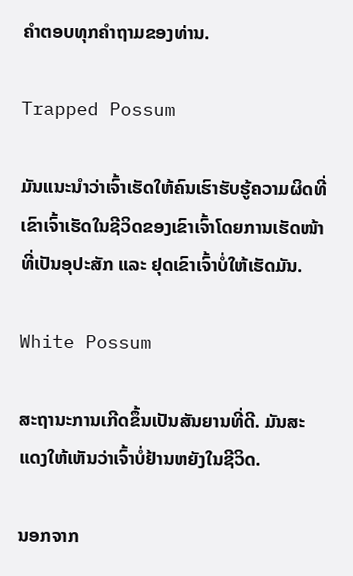ຄໍາຕອບທຸກຄໍາຖາມຂອງທ່ານ.

Trapped Possum

ມັນແນະນຳວ່າເຈົ້າເຮັດໃຫ້ຄົນເຮົາຮັບຮູ້ຄວາມຜິດທີ່ເຂົາເຈົ້າເຮັດໃນຊີວິດຂອງເຂົາເຈົ້າໂດຍການເຮັດໜ້າທີ່ເປັນອຸປະສັກ ແລະ ຢຸດເຂົາເຈົ້າບໍ່ໃຫ້ເຮັດມັນ.

White Possum

ສະຖານະການເກີດຂຶ້ນເປັນສັນຍານທີ່ດີ. ມັນສະແດງໃຫ້ເຫັນວ່າເຈົ້າບໍ່ຢ້ານຫຍັງໃນຊີວິດ.

ນອກຈາກ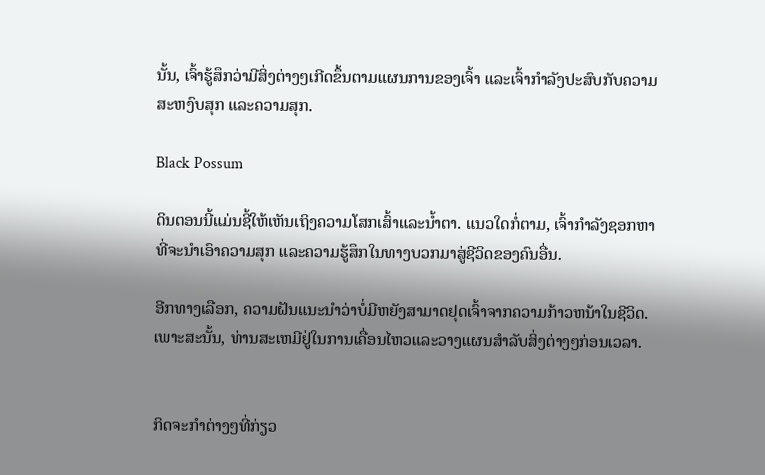ນັ້ນ, ເຈົ້າຮູ້ສຶກວ່າມີສິ່ງຕ່າງໆເກີດຂຶ້ນຕາມແຜນການຂອງເຈົ້າ ແລະເຈົ້າກໍາລັງປະສົບກັບຄວາມສະຫງົບສຸກ ແລະຄວາມສຸກ.

Black Possum

ດິນຕອນນີ້ແມ່ນຊີ້ໃຫ້ເຫັນເຖິງຄວາມໂສກເສົ້າແລະນ້ຳຕາ. ແນວໃດກໍ່ຕາມ, ເຈົ້າກໍາລັງຊອກຫາທີ່ຈະນໍາເອົາຄວາມສຸກ ແລະຄວາມຮູ້ສຶກໃນທາງບວກມາສູ່ຊີວິດຂອງຄົນອື່ນ.

ອີກທາງເລືອກ, ຄວາມຝັນແນະນໍາວ່າບໍ່ມີຫຍັງສາມາດຢຸດເຈົ້າຈາກຄວາມກ້າວຫນ້າໃນຊີວິດ.ເພາະສະນັ້ນ, ທ່ານສະເຫມີຢູ່ໃນການເຄື່ອນໄຫວແລະວາງແຜນສໍາລັບສິ່ງຕ່າງໆກ່ອນເວລາ.


ກິດຈະກໍາຕ່າງໆທີ່ກ່ຽວ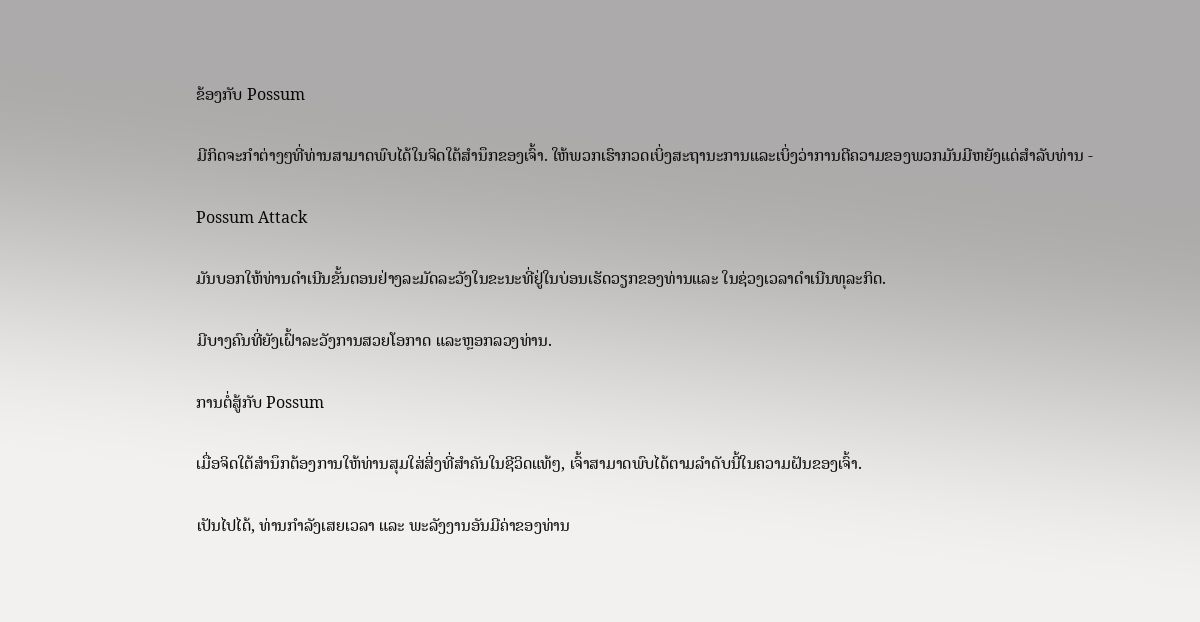ຂ້ອງກັບ Possum

ມີກິດຈະກໍາຕ່າງໆທີ່ທ່ານສາມາດພົບໄດ້ໃນຈິດໃຕ້ສໍານຶກຂອງເຈົ້າ. ໃຫ້ພວກເຮົາກວດເບິ່ງສະຖານະການແລະເບິ່ງວ່າການຕີຄວາມຂອງພວກມັນມີຫຍັງແດ່ສໍາລັບທ່ານ -

Possum Attack

ມັນບອກໃຫ້ທ່ານດໍາເນີນຂັ້ນຕອນຢ່າງລະມັດລະວັງໃນຂະນະທີ່ຢູ່ໃນບ່ອນເຮັດວຽກຂອງທ່ານແລະ ໃນຊ່ວງເວລາດຳເນີນທຸລະກິດ.

ມີບາງຄົນທີ່ຍັງເຝົ້າລະວັງການສວຍໂອກາດ ແລະຫຼອກລວງທ່ານ.

ການຕໍ່ສູ້ກັບ Possum

ເມື່ອຈິດໃຕ້ສຳນຶກຕ້ອງການໃຫ້ທ່ານສຸມໃສ່ສິ່ງທີ່ສຳຄັນໃນຊີວິດແທ້ໆ, ເຈົ້າສາມາດພົບໄດ້ຕາມລຳດັບນີ້ໃນຄວາມຝັນຂອງເຈົ້າ.

ເປັນໄປໄດ້, ທ່ານກຳລັງເສຍເວລາ ແລະ ພະລັງງານອັນມີຄ່າຂອງທ່ານ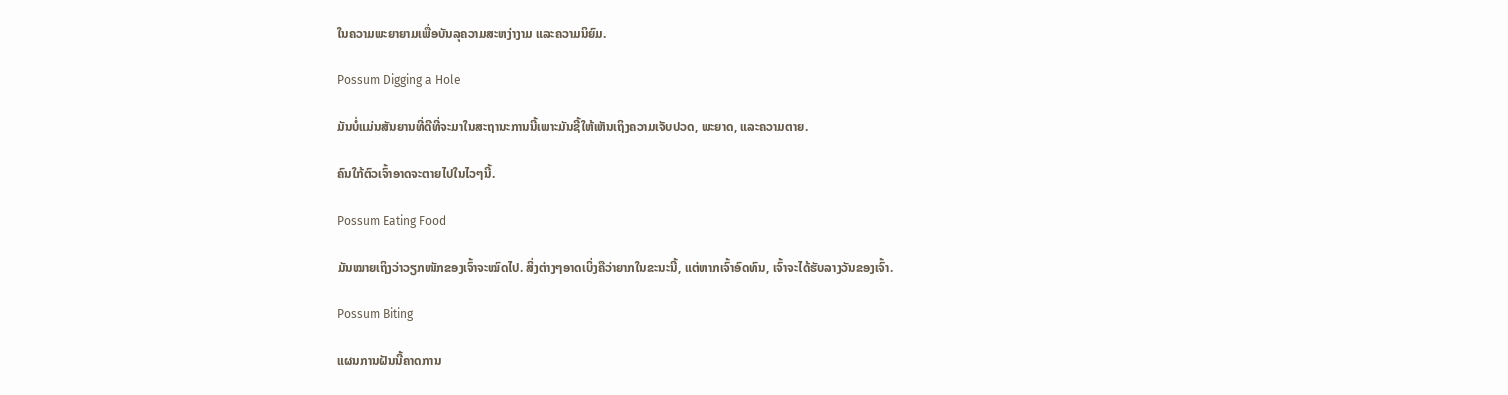ໃນຄວາມພະຍາຍາມເພື່ອບັນລຸຄວາມສະຫງ່າງາມ ແລະຄວາມນິຍົມ.

Possum Digging a Hole

ມັນບໍ່ແມ່ນສັນຍານທີ່ດີທີ່ຈະມາໃນສະຖານະການນີ້ເພາະມັນຊີ້ໃຫ້ເຫັນເຖິງຄວາມເຈັບປວດ, ພະຍາດ, ແລະຄວາມຕາຍ.

ຄົນໃກ້ຕົວເຈົ້າອາດຈະຕາຍໄປໃນໄວໆນີ້.

Possum Eating Food

ມັນໝາຍເຖິງວ່າວຽກໜັກຂອງເຈົ້າຈະໝົດໄປ. ສິ່ງຕ່າງໆອາດເບິ່ງຄືວ່າຍາກໃນຂະນະນີ້, ແຕ່ຫາກເຈົ້າອົດທົນ, ເຈົ້າຈະໄດ້ຮັບລາງວັນຂອງເຈົ້າ.

Possum Biting

ແຜນການຝັນນີ້ຄາດການ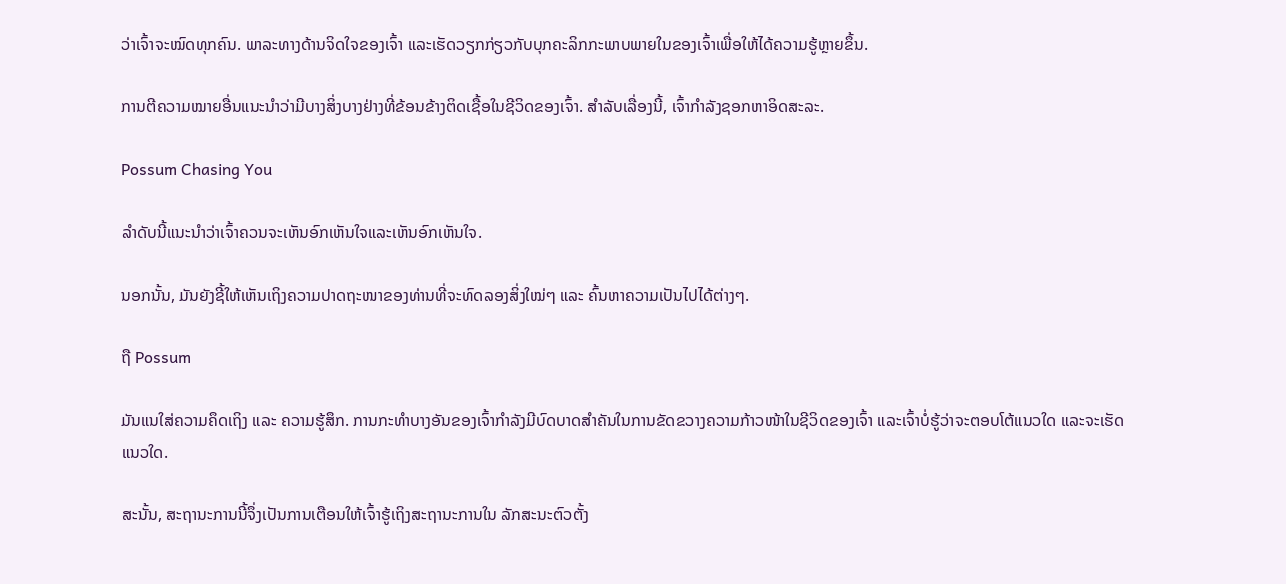ວ່າເຈົ້າຈະໝົດທຸກຄົນ. ພາລະທາງດ້ານຈິດໃຈຂອງເຈົ້າ ແລະເຮັດວຽກກ່ຽວກັບບຸກຄະລິກກະພາບພາຍໃນຂອງເຈົ້າເພື່ອໃຫ້ໄດ້ຄວາມຮູ້ຫຼາຍຂຶ້ນ.

ການຕີຄວາມໝາຍອື່ນແນະນໍາວ່າມີບາງສິ່ງບາງຢ່າງທີ່ຂ້ອນຂ້າງຕິດເຊື້ອໃນຊີວິດຂອງເຈົ້າ. ສໍາລັບເລື່ອງນີ້, ເຈົ້າກໍາລັງຊອກຫາອິດສະລະ.

Possum Chasing You

ລໍາດັບນີ້ແນະນໍາວ່າເຈົ້າຄວນຈະເຫັນອົກເຫັນໃຈແລະເຫັນອົກເຫັນໃຈ.

ນອກນັ້ນ, ມັນຍັງຊີ້ໃຫ້ເຫັນເຖິງຄວາມປາດຖະໜາຂອງທ່ານທີ່ຈະທົດລອງສິ່ງໃໝ່ໆ ແລະ ຄົ້ນຫາຄວາມເປັນໄປໄດ້ຕ່າງໆ.

ຖື Possum

ມັນແນໃສ່ຄວາມຄຶດເຖິງ ແລະ ຄວາມຮູ້ສຶກ. ການກະທຳບາງອັນຂອງເຈົ້າກຳລັງມີບົດບາດສຳຄັນໃນການຂັດຂວາງຄວາມກ້າວໜ້າໃນຊີວິດຂອງເຈົ້າ ແລະເຈົ້າບໍ່ຮູ້ວ່າຈະຕອບໂຕ້ແນວໃດ ແລະຈະເຮັດແນວໃດ.

ສະນັ້ນ, ສະຖານະການນີ້ຈຶ່ງເປັນການເຕືອນໃຫ້ເຈົ້າຮູ້ເຖິງສະຖານະການໃນ ລັກສະນະຕົວຕັ້ງ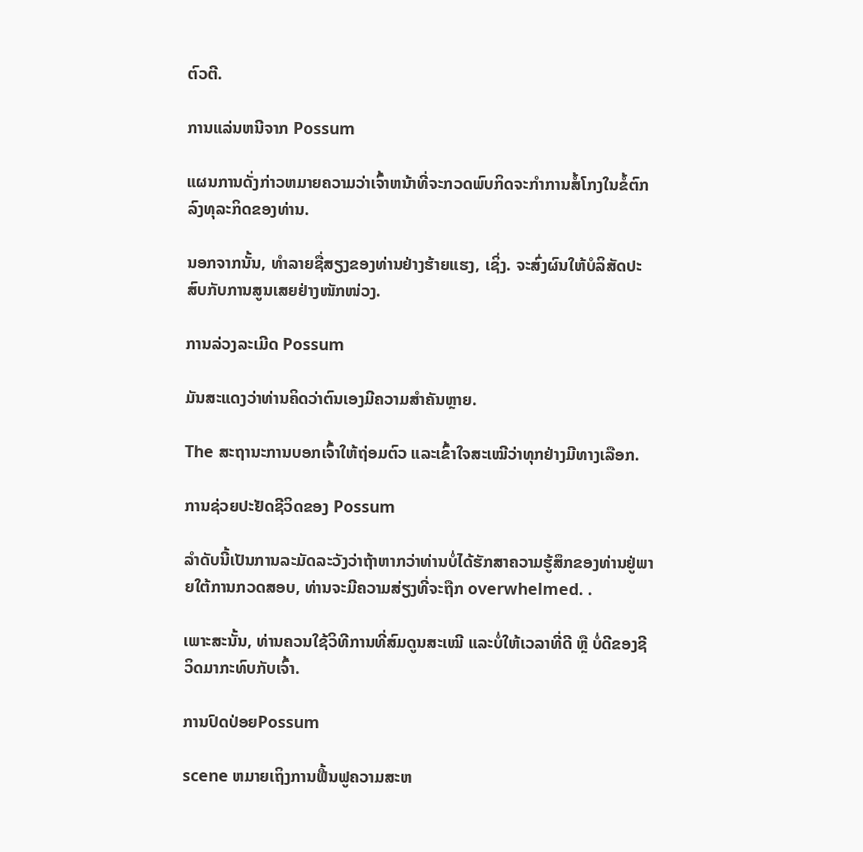ຕົວຕີ.

ການແລ່ນຫນີຈາກ Possum

ແຜນການດັ່ງກ່າວຫມາຍຄວາມວ່າເຈົ້າຫນ້າທີ່ຈະກວດພົບກິດຈະກໍາການສໍ້ໂກງໃນຂໍ້ຕົກລົງທຸລະກິດຂອງທ່ານ.

ນອກຈາກນັ້ນ, ທໍາລາຍຊື່ສຽງຂອງທ່ານຢ່າງຮ້າຍແຮງ, ເຊິ່ງ. ຈະສົ່ງຜົນໃຫ້ບໍລິສັດປະສົບກັບການສູນເສຍຢ່າງໜັກໜ່ວງ.

ການລ່ວງລະເມີດ Possum

ມັນສະແດງວ່າທ່ານຄິດວ່າຕົນເອງມີຄວາມສຳຄັນຫຼາຍ.

The ສະຖານະການບອກເຈົ້າໃຫ້ຖ່ອມຕົວ ແລະເຂົ້າໃຈສະເໝີວ່າທຸກຢ່າງມີທາງເລືອກ.

ການຊ່ວຍປະຢັດຊີວິດຂອງ Possum

ລຳດັບນີ້ເປັນການລະມັດລະວັງວ່າຖ້າຫາກວ່າທ່ານບໍ່ໄດ້ຮັກສາຄວາມຮູ້ສຶກຂອງທ່ານຢູ່ພາຍໃຕ້ການກວດສອບ, ທ່ານຈະມີຄວາມສ່ຽງທີ່ຈະຖືກ overwhelmed. .

ເພາະສະນັ້ນ, ທ່ານຄວນໃຊ້ວິທີການທີ່ສົມດູນສະເໝີ ແລະບໍ່ໃຫ້ເວລາທີ່ດີ ຫຼື ບໍ່ດີຂອງຊີວິດມາກະທົບກັບເຈົ້າ.

ການປົດປ່ອຍPossum

scene ຫມາຍເຖິງການຟື້ນຟູຄວາມສະຫ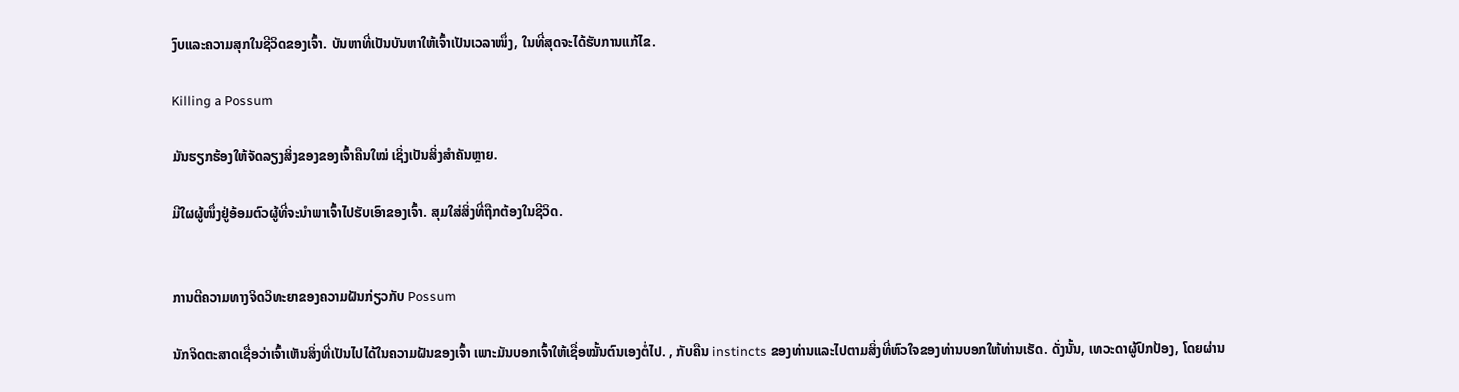ງົບແລະຄວາມສຸກໃນຊີວິດຂອງເຈົ້າ. ບັນຫາທີ່ເປັນບັນຫາໃຫ້ເຈົ້າເປັນເວລາໜຶ່ງ, ໃນທີ່ສຸດຈະໄດ້ຮັບການແກ້ໄຂ.

Killing a Possum

ມັນຮຽກຮ້ອງໃຫ້ຈັດລຽງສິ່ງຂອງຂອງເຈົ້າຄືນໃໝ່ ເຊິ່ງເປັນສິ່ງສຳຄັນຫຼາຍ.

ມີໃຜຜູ້ໜຶ່ງຢູ່ອ້ອມຕົວຜູ້ທີ່ຈະນຳພາເຈົ້າໄປຮັບເອົາຂອງເຈົ້າ. ສຸມໃສ່ສິ່ງທີ່ຖືກຕ້ອງໃນຊີວິດ.


ການຕີຄວາມທາງຈິດວິທະຍາຂອງຄວາມຝັນກ່ຽວກັບ Possum

ນັກຈິດຕະສາດເຊື່ອວ່າເຈົ້າເຫັນສິ່ງທີ່ເປັນໄປໄດ້ໃນຄວາມຝັນຂອງເຈົ້າ ເພາະມັນບອກເຈົ້າໃຫ້ເຊື່ອໝັ້ນຕົນເອງຕໍ່ໄປ. , ກັບຄືນ instincts ຂອງທ່ານແລະໄປຕາມສິ່ງທີ່ຫົວໃຈຂອງທ່ານບອກໃຫ້ທ່ານເຮັດ. ດັ່ງນັ້ນ, ເທວະດາຜູ້ປົກປ້ອງ, ໂດຍຜ່ານ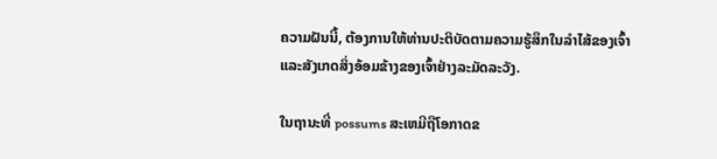ຄວາມຝັນນີ້, ຕ້ອງການໃຫ້ທ່ານປະຕິບັດຕາມຄວາມຮູ້ສຶກໃນລໍາໄສ້ຂອງເຈົ້າແລະສັງເກດສິ່ງອ້ອມຂ້າງຂອງເຈົ້າຢ່າງລະມັດລະວັງ.

ໃນຖານະທີ່ possums ສະເຫມີຖືໂອກາດຂ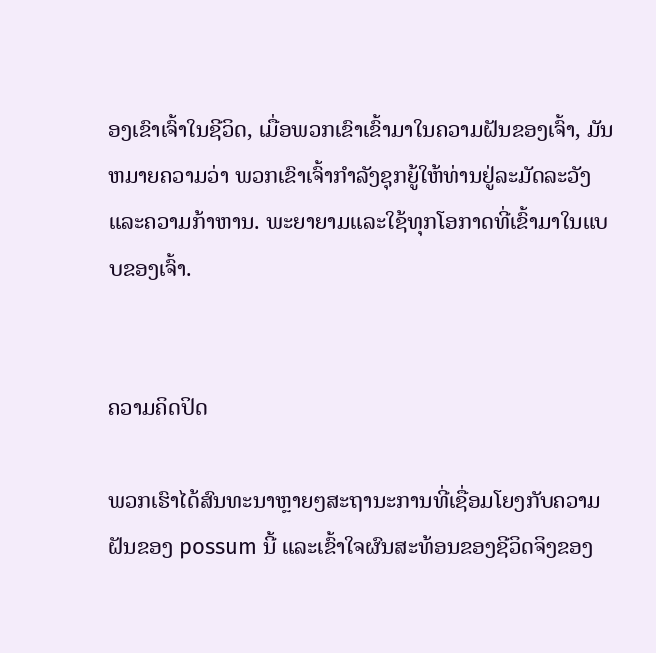ອງເຂົາເຈົ້າໃນຊີວິດ, ເມື່ອພວກເຂົາເຂົ້າມາໃນຄວາມຝັນຂອງເຈົ້າ, ມັນຫມາຍຄວາມວ່າ ພວກເຂົາເຈົ້າກໍາລັງຊຸກຍູ້ໃຫ້ທ່ານຢູ່ລະມັດລະວັງແລະຄວາມກ້າຫານ. ພະຍາຍາມແລະໃຊ້ທຸກໂອກາດທີ່ເຂົ້າມາໃນແບບຂອງເຈົ້າ.


ຄວາມຄິດປິດ

ພວກເຮົາໄດ້ສົນທະນາຫຼາຍໆສະຖານະການທີ່ເຊື່ອມໂຍງກັບຄວາມຝັນຂອງ possum ນີ້ ແລະເຂົ້າໃຈຜົນສະທ້ອນຂອງຊີວິດຈິງຂອງ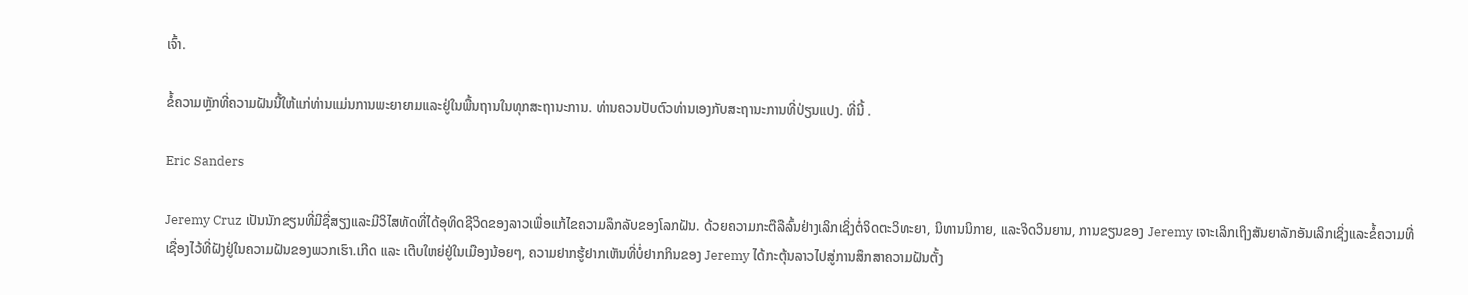ເຈົ້າ.

ຂໍ້ຄວາມຫຼັກທີ່ຄວາມຝັນນີ້ໃຫ້ແກ່ທ່ານແມ່ນການພະຍາຍາມແລະຢູ່ໃນພື້ນຖານໃນທຸກສະຖານະການ. ທ່ານຄວນປັບຕົວທ່ານເອງກັບສະຖານະການທີ່ປ່ຽນແປງ. ທີ່ນີ້ .

Eric Sanders

Jeremy Cruz ເປັນນັກຂຽນທີ່ມີຊື່ສຽງແລະມີວິໄສທັດທີ່ໄດ້ອຸທິດຊີວິດຂອງລາວເພື່ອແກ້ໄຂຄວາມລຶກລັບຂອງໂລກຝັນ. ດ້ວຍຄວາມກະຕືລືລົ້ນຢ່າງເລິກເຊິ່ງຕໍ່ຈິດຕະວິທະຍາ, ນິທານນິກາຍ, ແລະຈິດວິນຍານ, ການຂຽນຂອງ Jeremy ເຈາະເລິກເຖິງສັນຍາລັກອັນເລິກເຊິ່ງແລະຂໍ້ຄວາມທີ່ເຊື່ອງໄວ້ທີ່ຝັງຢູ່ໃນຄວາມຝັນຂອງພວກເຮົາ.ເກີດ ແລະ ເຕີບໃຫຍ່ຢູ່ໃນເມືອງນ້ອຍໆ, ຄວາມຢາກຮູ້ຢາກເຫັນທີ່ບໍ່ຢາກກິນຂອງ Jeremy ໄດ້ກະຕຸ້ນລາວໄປສູ່ການສຶກສາຄວາມຝັນຕັ້ງ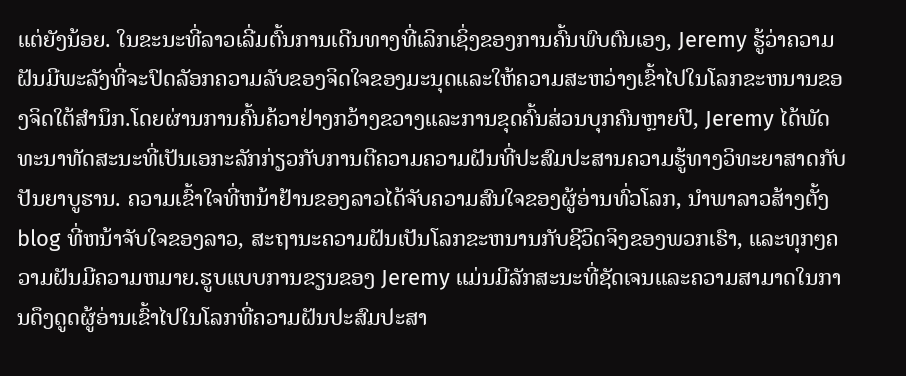ແຕ່ຍັງນ້ອຍ. ໃນຂະນະທີ່ລາວເລີ່ມຕົ້ນການເດີນທາງທີ່ເລິກເຊິ່ງຂອງການຄົ້ນພົບຕົນເອງ, Jeremy ຮູ້ວ່າຄວາມຝັນມີພະລັງທີ່ຈະປົດລັອກຄວາມລັບຂອງຈິດໃຈຂອງມະນຸດແລະໃຫ້ຄວາມສະຫວ່າງເຂົ້າໄປໃນໂລກຂະຫນານຂອງຈິດໃຕ້ສໍານຶກ.ໂດຍຜ່ານການຄົ້ນຄ້ວາຢ່າງກວ້າງຂວາງແລະການຂຸດຄົ້ນສ່ວນບຸກຄົນຫຼາຍປີ, Jeremy ໄດ້ພັດທະນາທັດສະນະທີ່ເປັນເອກະລັກກ່ຽວກັບການຕີຄວາມຄວາມຝັນທີ່ປະສົມປະສານຄວາມຮູ້ທາງວິທະຍາສາດກັບປັນຍາບູຮານ. ຄວາມເຂົ້າໃຈທີ່ຫນ້າຢ້ານຂອງລາວໄດ້ຈັບຄວາມສົນໃຈຂອງຜູ້ອ່ານທົ່ວໂລກ, ນໍາພາລາວສ້າງຕັ້ງ blog ທີ່ຫນ້າຈັບໃຈຂອງລາວ, ສະຖານະຄວາມຝັນເປັນໂລກຂະຫນານກັບຊີວິດຈິງຂອງພວກເຮົາ, ແລະທຸກໆຄວາມຝັນມີຄວາມຫມາຍ.ຮູບແບບການຂຽນຂອງ Jeremy ແມ່ນມີລັກສະນະທີ່ຊັດເຈນແລະຄວາມສາມາດໃນການດຶງດູດຜູ້ອ່ານເຂົ້າໄປໃນໂລກທີ່ຄວາມຝັນປະສົມປະສາ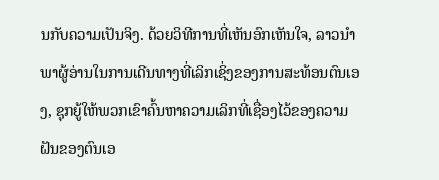ນກັບຄວາມເປັນຈິງ. ດ້ວຍວິທີການທີ່ເຫັນອົກເຫັນໃຈ, ລາວນໍາພາຜູ້ອ່ານໃນການເດີນທາງທີ່ເລິກເຊິ່ງຂອງການສະທ້ອນຕົນເອງ, ຊຸກຍູ້ໃຫ້ພວກເຂົາຄົ້ນຫາຄວາມເລິກທີ່ເຊື່ອງໄວ້ຂອງຄວາມຝັນຂອງຕົນເອ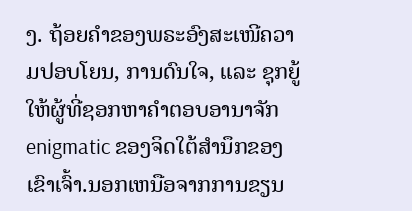ງ. ຖ້ອຍຄຳຂອງພຣະອົງສະເໜີຄວາມປອບໂຍນ, ການດົນໃຈ, ແລະ ຊຸກຍູ້ໃຫ້ຜູ້ທີ່ຊອກຫາຄຳຕອບອານາຈັກ enigmatic ຂອງຈິດໃຕ້ສໍານຶກຂອງເຂົາເຈົ້າ.ນອກເຫນືອຈາກການຂຽນ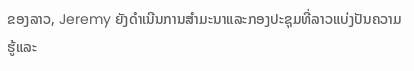ຂອງລາວ, Jeremy ຍັງດໍາເນີນການສໍາມະນາແລະກອງປະຊຸມທີ່ລາວແບ່ງປັນຄວາມຮູ້ແລະ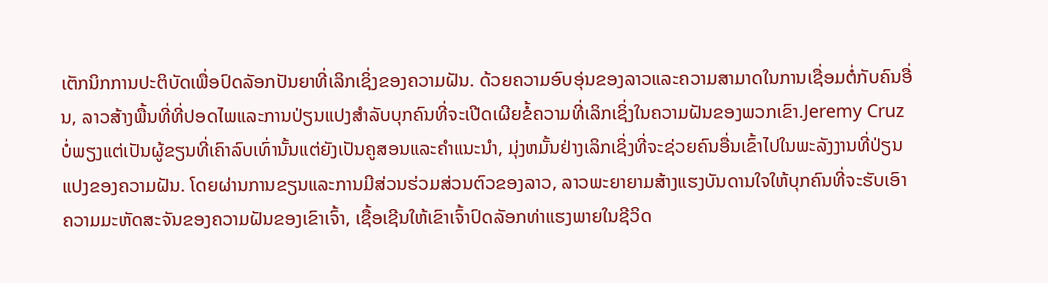ເຕັກນິກການປະຕິບັດເພື່ອປົດລັອກປັນຍາທີ່ເລິກເຊິ່ງຂອງຄວາມຝັນ. ດ້ວຍຄວາມອົບອຸ່ນຂອງລາວແລະຄວາມສາມາດໃນການເຊື່ອມຕໍ່ກັບຄົນອື່ນ, ລາວສ້າງພື້ນທີ່ທີ່ປອດໄພແລະການປ່ຽນແປງສໍາລັບບຸກຄົນທີ່ຈະເປີດເຜີຍຂໍ້ຄວາມທີ່ເລິກເຊິ່ງໃນຄວາມຝັນຂອງພວກເຂົາ.Jeremy Cruz ບໍ່ພຽງແຕ່ເປັນຜູ້ຂຽນທີ່ເຄົາລົບເທົ່ານັ້ນແຕ່ຍັງເປັນຄູສອນແລະຄໍາແນະນໍາ, ມຸ່ງຫມັ້ນຢ່າງເລິກເຊິ່ງທີ່ຈະຊ່ວຍຄົນອື່ນເຂົ້າໄປໃນພະລັງງານທີ່ປ່ຽນແປງຂອງຄວາມຝັນ. ໂດຍຜ່ານການຂຽນແລະການມີສ່ວນຮ່ວມສ່ວນຕົວຂອງລາວ, ລາວພະຍາຍາມສ້າງແຮງບັນດານໃຈໃຫ້ບຸກຄົນທີ່ຈະຮັບເອົາຄວາມມະຫັດສະຈັນຂອງຄວາມຝັນຂອງເຂົາເຈົ້າ, ເຊື້ອເຊີນໃຫ້ເຂົາເຈົ້າປົດລັອກທ່າແຮງພາຍໃນຊີວິດ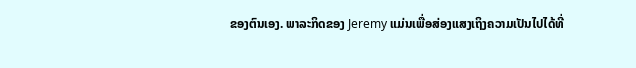ຂອງຕົນເອງ. ພາລະກິດຂອງ Jeremy ແມ່ນເພື່ອສ່ອງແສງເຖິງຄວາມເປັນໄປໄດ້ທີ່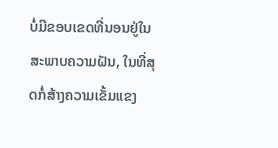ບໍ່ມີຂອບເຂດທີ່ນອນຢູ່ໃນສະພາບຄວາມຝັນ, ໃນທີ່ສຸດກໍ່ສ້າງຄວາມເຂັ້ມແຂງ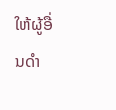ໃຫ້ຜູ້ອື່ນດໍາ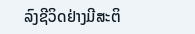ລົງຊີວິດຢ່າງມີສະຕິ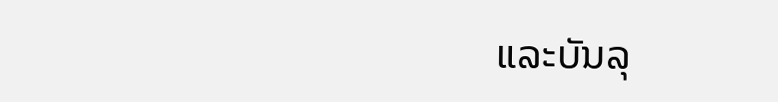ແລະບັນລຸ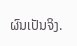ຜົນເປັນຈິງ.